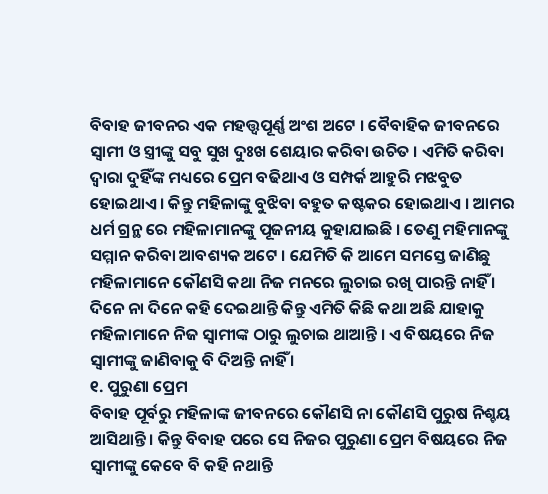ବିବାହ ଜୀବନର ଏକ ମହତ୍ତ୍ୱପୂର୍ଣ୍ଣ ଅଂଶ ଅଟେ । ବୈବାହିକ ଜୀବନରେ ସ୍ଵାମୀ ଓ ସ୍ତ୍ରୀଙ୍କୁ ସବୁ ସୁଖ ଦୁଃଖ ଶେୟାର କରିବା ଉଚିତ । ଏମିତି କରିବା ଦ୍ଵାରା ଦୁହିଁଙ୍କ ମଧ୍ୟରେ ପ୍ରେମ ବଢିଥାଏ ଓ ସମ୍ପର୍କ ଆହୁରି ମଝବୁତ ହୋଇଥାଏ । କିନ୍ତୁ ମହିଳାଙ୍କୁ ବୁଝିବା ବହୁତ କଷ୍ଟକର ହୋଇଥାଏ । ଆମର ଧର୍ମ ଗ୍ରନ୍ଥ ରେ ମହିଳାମାନଙ୍କୁ ପୂଜନୀୟ କୁହାଯାଇଛି । ତେଣୁ ମହିମାନଙ୍କୁ ସମ୍ମାନ କରିବା ଆବଶ୍ୟକ ଅଟେ । ଯେମିତି କି ଆମେ ସମସ୍ତେ ଜାଣିଛୁ ମହିଳାମାନେ କୌଣସି କଥା ନିଜ ମନରେ ଲୁଚାଇ ରଖି ପାରନ୍ତି ନାହିଁ । ଦିନେ ନା ଦିନେ କହି ଦେଇଥାନ୍ତି କିନ୍ତୁ ଏମିତି କିଛି କଥା ଅଛି ଯାହାକୁ ମହିଳାମାନେ ନିଜ ସ୍ବାମୀଙ୍କ ଠାରୁ ଲୁଚାଇ ଥାଆନ୍ତି । ଏ ବିଷୟରେ ନିଜ ସ୍ବାମୀଙ୍କୁ ଜାଣିବାକୁ ବି ଦିଅନ୍ତି ନାହିଁ ।
୧. ପୁରୁଣା ପ୍ରେମ
ବିବାହ ପୂର୍ବରୁ ମହିଳାଙ୍କ ଜୀବନରେ କୌଣସି ନା କୌଣସି ପୁରୁଷ ନିଶ୍ଚୟ ଆସିଥାନ୍ତି । କିନ୍ତୁ ବିବାହ ପରେ ସେ ନିଜର ପୁରୁଣା ପ୍ରେମ ବିଷୟରେ ନିଜ ସ୍ବାମୀଙ୍କୁ କେବେ ବି କହି ନଥାନ୍ତି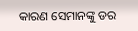କାରଣ ସେମାନଙ୍କୁ ଡର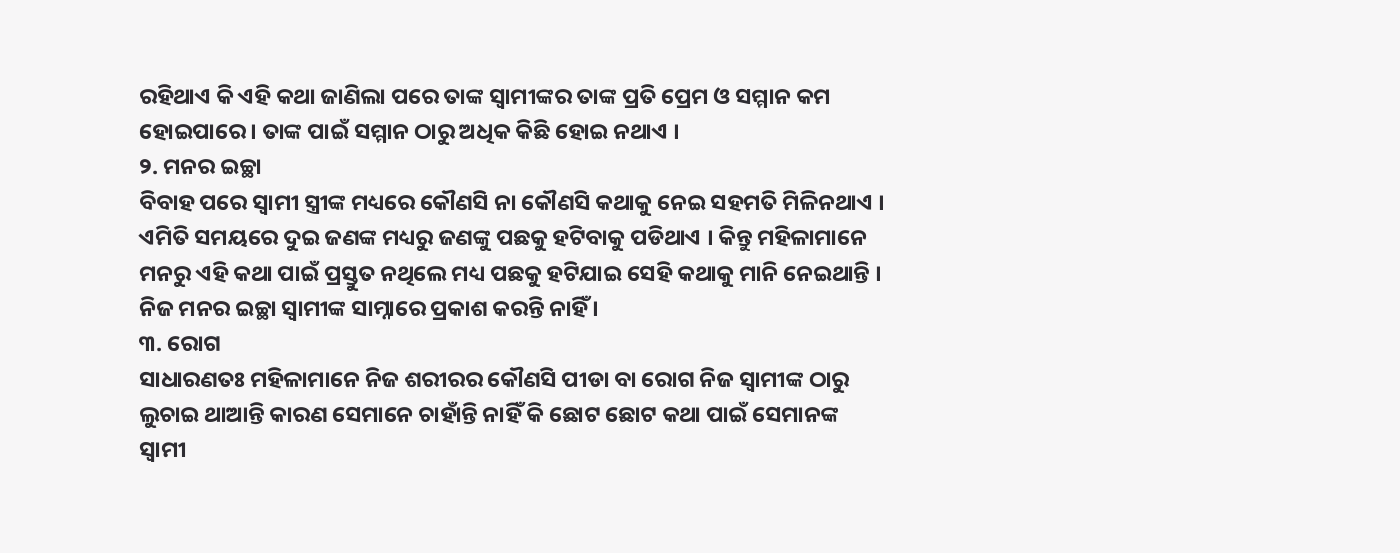ରହିଥାଏ କି ଏହି କଥା ଜାଣିଲା ପରେ ତାଙ୍କ ସ୍ଵାମୀଙ୍କର ତାଙ୍କ ପ୍ରତି ପ୍ରେମ ଓ ସମ୍ମାନ କମ ହୋଇପାରେ । ତାଙ୍କ ପାଇଁ ସମ୍ମାନ ଠାରୁ ଅଧିକ କିଛି ହୋଇ ନଥାଏ ।
୨. ମନର ଇଚ୍ଛା
ବିବାହ ପରେ ସ୍ଵାମୀ ସ୍ତ୍ରୀଙ୍କ ମଧ୍ୟରେ କୌଣସି ନା କୌଣସି କଥାକୁ ନେଇ ସହମତି ମିଳିନଥାଏ । ଏମିତି ସମୟରେ ଦୁଇ ଜଣଙ୍କ ମଧ୍ୟରୁ ଜଣଙ୍କୁ ପଛକୁ ହଟିବାକୁ ପଡିଥାଏ । କିନ୍ତୁ ମହିଳାମାନେ ମନରୁ ଏହି କଥା ପାଇଁ ପ୍ରସ୍ତୁତ ନଥିଲେ ମଧ୍ୟ ପଛକୁ ହଟିଯାଇ ସେହି କଥାକୁ ମାନି ନେଇଥାନ୍ତି । ନିଜ ମନର ଇଚ୍ଛା ସ୍ଵାମୀଙ୍କ ସାମ୍ନାରେ ପ୍ରକାଶ କରନ୍ତି ନାହିଁ ।
୩. ରୋଗ
ସାଧାରଣତଃ ମହିଳାମାନେ ନିଜ ଶରୀରର କୌଣସି ପୀଡା ବା ରୋଗ ନିଜ ସ୍ବାମୀଙ୍କ ଠାରୁ ଲୁଚାଇ ଥାଆନ୍ତି କାରଣ ସେମାନେ ଚାହାଁନ୍ତି ନାହିଁ କି ଛୋଟ ଛୋଟ କଥା ପାଇଁ ସେମାନଙ୍କ ସ୍ଵାମୀ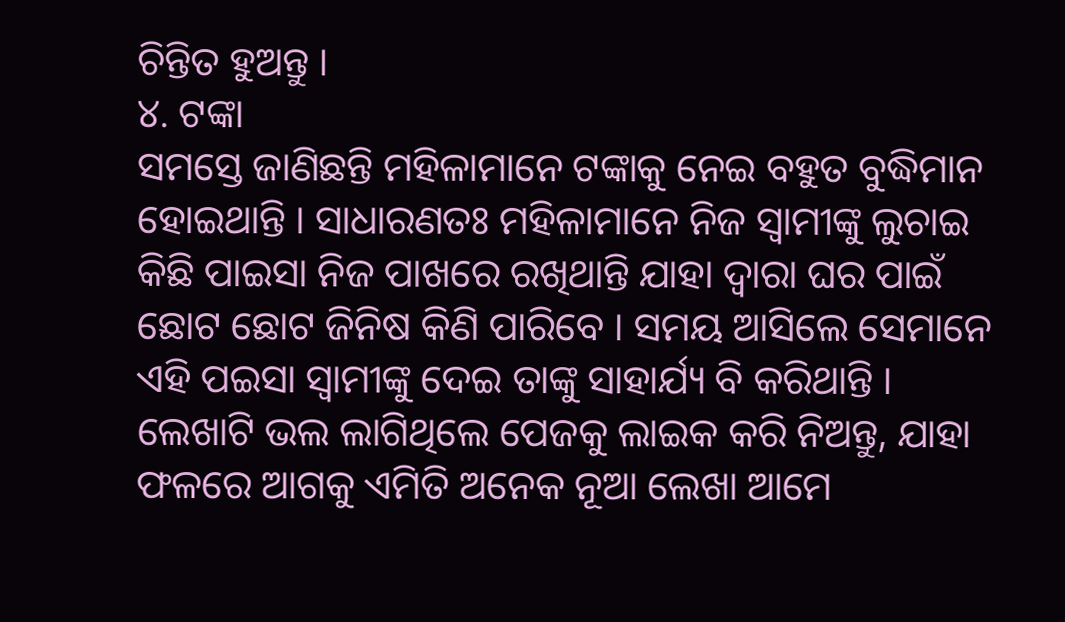ଚିନ୍ତିତ ହୁଅନ୍ତୁ ।
୪. ଟଙ୍କା
ସମସ୍ତେ ଜାଣିଛନ୍ତି ମହିଳାମାନେ ଟଙ୍କାକୁ ନେଇ ବହୁତ ବୁଦ୍ଧିମାନ ହୋଇଥାନ୍ତି । ସାଧାରଣତଃ ମହିଳାମାନେ ନିଜ ସ୍ବାମୀଙ୍କୁ ଲୁଚାଇ କିଛି ପାଇସା ନିଜ ପାଖରେ ରଖିଥାନ୍ତି ଯାହା ଦ୍ଵାରା ଘର ପାଇଁ ଛୋଟ ଛୋଟ ଜିନିଷ କିଣି ପାରିବେ । ସମୟ ଆସିଲେ ସେମାନେ ଏହି ପଇସା ସ୍ବାମୀଙ୍କୁ ଦେଇ ତାଙ୍କୁ ସାହାର୍ଯ୍ୟ ବି କରିଥାନ୍ତି । ଲେଖାଟି ଭଲ ଲାଗିଥିଲେ ପେଜକୁ ଲାଇକ କରି ନିଅନ୍ତୁ, ଯାହା ଫଳରେ ଆଗକୁ ଏମିତି ଅନେକ ନୂଆ ଲେଖା ଆମେ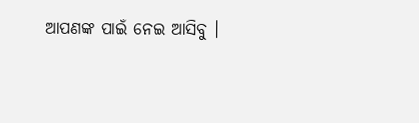ଆପଣଙ୍କ ପାଇଁ ନେଇ ଆସିବୁ ।